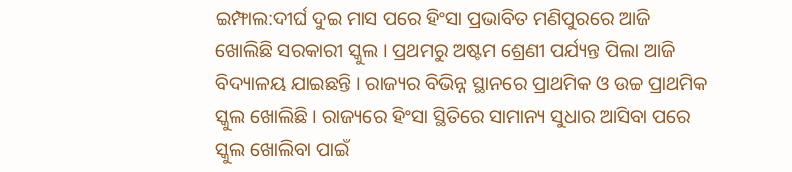ଇମ୍ଫାଲ:ଦୀର୍ଘ ଦୁଇ ମାସ ପରେ ହିଂସା ପ୍ରଭାବିତ ମଣିପୁରରେ ଆଜି ଖୋଲିଛି ସରକାରୀ ସ୍କୁଲ । ପ୍ରଥମରୁ ଅଷ୍ଟମ ଶ୍ରେଣୀ ପର୍ଯ୍ୟନ୍ତ ପିଲା ଆଜି ବିଦ୍ୟାଳୟ ଯାଇଛନ୍ତି । ରାଜ୍ୟର ବିଭିନ୍ନ ସ୍ଥାନରେ ପ୍ରାଥମିକ ଓ ଉଚ୍ଚ ପ୍ରାଥମିକ ସ୍କୁଲ ଖୋଲିଛି । ରାଜ୍ୟରେ ହିଂସା ସ୍ଥିତିରେ ସାମାନ୍ୟ ସୁଧାର ଆସିବା ପରେ ସ୍କୁଲ ଖୋଲିବା ପାଇଁ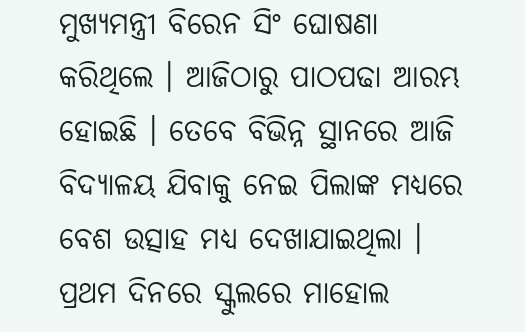ମୁଖ୍ୟମନ୍ତ୍ରୀ ବିରେନ ସିଂ ଘୋଷଣା କରିଥିଲେ । ଆଜିଠାରୁ ପାଠପଢା ଆରମ୍ଭ ହୋଇଛି । ତେବେ ବିଭିନ୍ନ ସ୍ଥାନରେ ଆଜି ବିଦ୍ୟାଳୟ ଯିବାକୁ ନେଇ ପିଲାଙ୍କ ମଧ୍ୟରେ ବେଶ ଉତ୍ସାହ ମଧ୍ୟ ଦେଖାଯାଇଥିଲା ।
ପ୍ରଥମ ଦିନରେ ସ୍କୁଲରେ ମାହୋଲ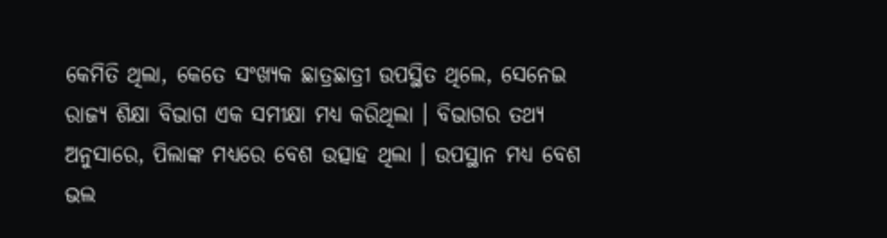କେମିତି ଥିଲା, କେତେ ସଂଖ୍ୟକ ଛାତ୍ରଛାତ୍ରୀ ଉପସ୍ଥିତ ଥିଲେ, ସେନେଇ ରାଜ୍ୟ ଶିକ୍ଷା ବିଭାଗ ଏକ ସମୀକ୍ଷା ମଧ୍ୟ କରିଥିଲା । ବିଭାଗର ତଥ୍ୟ ଅନୁସାରେ, ପିଲାଙ୍କ ମଧ୍ୟରେ ବେଶ ଉତ୍ସାହ ଥିଲା । ଉପସ୍ଥାନ ମଧ୍ୟ ବେଶ ଭଲ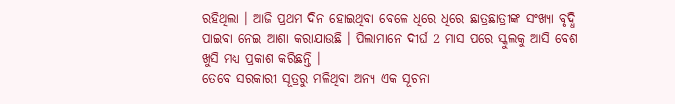ରହିଥିଲା । ଆଜି ପ୍ରଥମ ଦିନ ହୋଇଥିବା ବେଳେ ଧିରେ ଧିରେ ଛାତ୍ରଛାତ୍ରୀଙ୍କ ସଂଖ୍ୟା ବୃଦ୍ଧି ପାଇବା ନେଇ ଆଶା କରାଯାଉଛି । ପିଲାମାନେ ଦୀର୍ଘ 2 ମାସ ପରେ ସ୍କୁଲକୁ ଆସି ବେଶ ଖୁସି ମଧ୍ୟ ପ୍ରକାଶ କରିଛନ୍ତି ।
ତେବେ ସରକାରୀ ସୂତ୍ରରୁ ମଳିଥିବା ଅନ୍ୟ ଏକ ସୂଚନା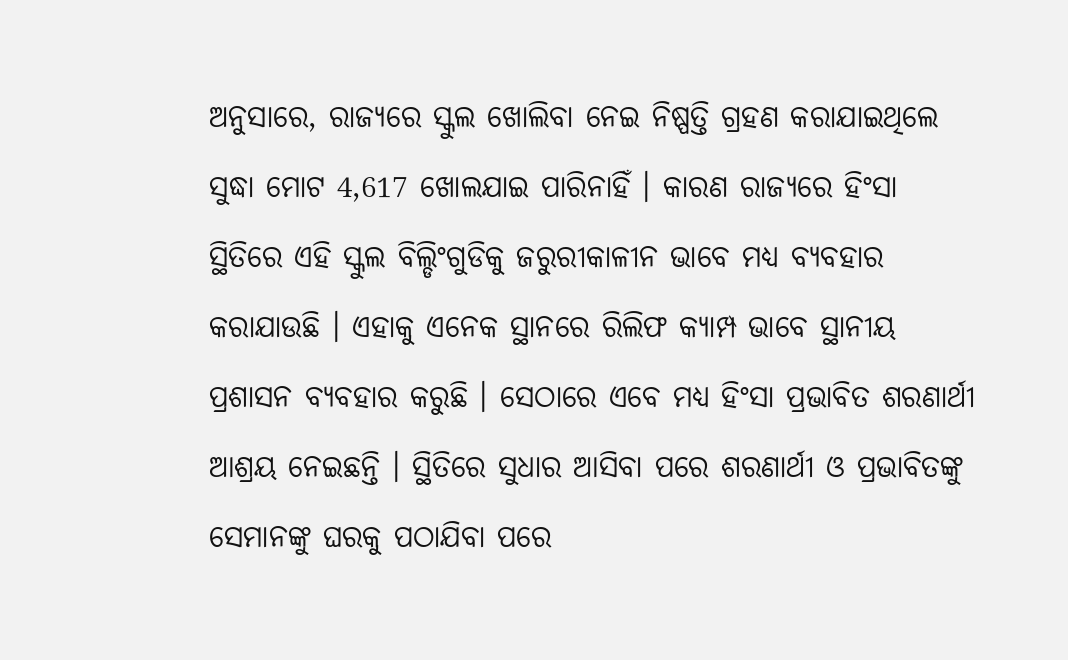ଅନୁସାରେ, ରାଜ୍ୟରେ ସ୍କୁଲ ଖୋଲିବା ନେଇ ନିଷ୍ପତ୍ତି ଗ୍ରହଣ କରାଯାଇଥିଲେ ସୁଦ୍ଧା ମୋଟ 4,617 ଖୋଲଯାଇ ପାରିନାହିଁ । କାରଣ ରାଜ୍ୟରେ ହିଂସା ସ୍ଥିତିରେ ଏହି ସ୍କୁଲ ବିଲ୍ଡିଂଗୁଡିକୁ ଜରୁରୀକାଳୀନ ଭାବେ ମଧ୍ୟ ବ୍ୟବହାର କରାଯାଉଛି । ଏହାକୁ ଏନେକ ସ୍ଥାନରେ ରିଲିଫ କ୍ୟାମ୍ପ ଭାବେ ସ୍ଥାନୀୟ ପ୍ରଶାସନ ବ୍ୟବହାର କରୁଛି । ସେଠାରେ ଏବେ ମଧ୍ୟ ହିଂସା ପ୍ରଭାବିତ ଶରଣାର୍ଥୀ ଆଶ୍ରୟ ନେଇଛନ୍ତି । ସ୍ଥିତିରେ ସୁଧାର ଆସିବା ପରେ ଶରଣାର୍ଥୀ ଓ ପ୍ରଭାବିତଙ୍କୁ ସେମାନଙ୍କୁ ଘରକୁ ପଠାଯିବା ପରେ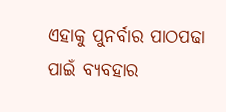ଏହାକୁ ପୁନର୍ବାର ପାଠପଢା ପାଇଁ ବ୍ୟବହାର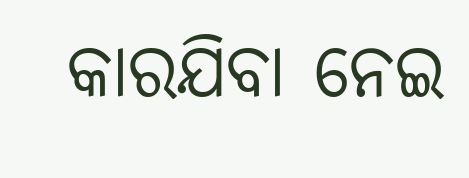କାରଯିବା ନେଇ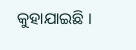କୁହାଯାଇଛି ।